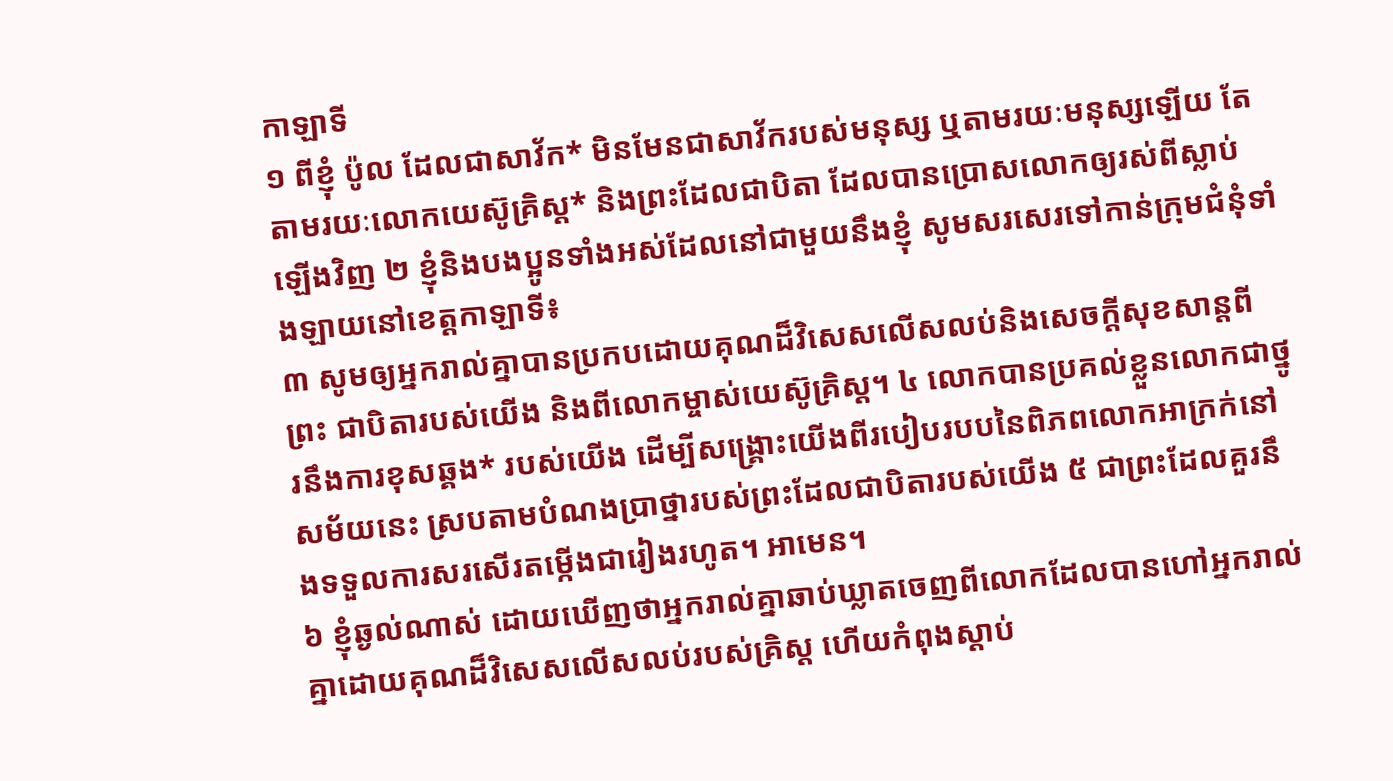កាឡាទី
១ ពីខ្ញុំ ប៉ូល ដែលជាសាវ័ក* មិនមែនជាសាវ័ករបស់មនុស្ស ឬតាមរយៈមនុស្សឡើយ តែតាមរយៈលោកយេស៊ូគ្រិស្ត* និងព្រះដែលជាបិតា ដែលបានប្រោសលោកឲ្យរស់ពីស្លាប់ឡើងវិញ ២ ខ្ញុំនិងបងប្អូនទាំងអស់ដែលនៅជាមួយនឹងខ្ញុំ សូមសរសេរទៅកាន់ក្រុមជំនុំទាំងឡាយនៅខេត្តកាឡាទី៖
៣ សូមឲ្យអ្នករាល់គ្នាបានប្រកបដោយគុណដ៏វិសេសលើសលប់និងសេចក្ដីសុខសាន្តពីព្រះ ជាបិតារបស់យើង និងពីលោកម្ចាស់យេស៊ូគ្រិស្ត។ ៤ លោកបានប្រគល់ខ្លួនលោកជាថ្នូរនឹងការខុសឆ្គង* របស់យើង ដើម្បីសង្គ្រោះយើងពីរបៀបរបបនៃពិភពលោកអាក្រក់នៅសម័យនេះ ស្របតាមបំណងប្រាថ្នារបស់ព្រះដែលជាបិតារបស់យើង ៥ ជាព្រះដែលគួរនឹងទទួលការសរសើរតម្កើងជារៀងរហូត។ អាមេន។
៦ ខ្ញុំឆ្ងល់ណាស់ ដោយឃើញថាអ្នករាល់គ្នាឆាប់ឃ្លាតចេញពីលោកដែលបានហៅអ្នករាល់គ្នាដោយគុណដ៏វិសេសលើសលប់របស់គ្រិស្ត ហើយកំពុងស្ដាប់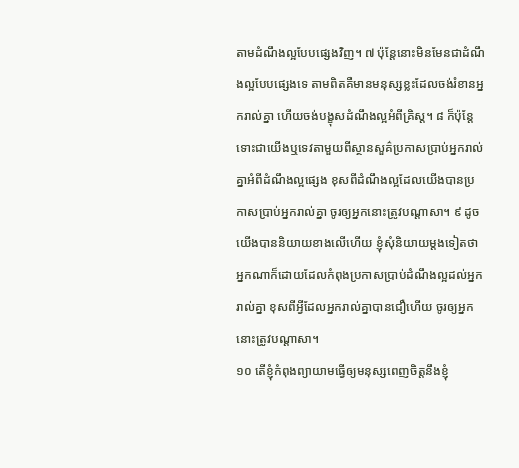តាមដំណឹងល្អបែបផ្សេងវិញ។ ៧ ប៉ុន្តែនោះមិនមែនជាដំណឹងល្អបែបផ្សេងទេ តាមពិតគឺមានមនុស្សខ្លះដែលចង់រំខានអ្នករាល់គ្នា ហើយចង់បង្ខុសដំណឹងល្អអំពីគ្រិស្ត។ ៨ ក៏ប៉ុន្តែទោះជាយើងឬទេវតាមួយពីស្ថានសួគ៌ប្រកាសប្រាប់អ្នករាល់គ្នាអំពីដំណឹងល្អផ្សេង ខុសពីដំណឹងល្អដែលយើងបានប្រកាសប្រាប់អ្នករាល់គ្នា ចូរឲ្យអ្នកនោះត្រូវបណ្ដាសា។ ៩ ដូចយើងបាននិយាយខាងលើហើយ ខ្ញុំសុំនិយាយម្ដងទៀតថា អ្នកណាក៏ដោយដែលកំពុងប្រកាសប្រាប់ដំណឹងល្អដល់អ្នករាល់គ្នា ខុសពីអ្វីដែលអ្នករាល់គ្នាបានជឿហើយ ចូរឲ្យអ្នកនោះត្រូវបណ្ដាសា។
១០ តើខ្ញុំកំពុងព្យាយាមធ្វើឲ្យមនុស្សពេញចិត្តនឹងខ្ញុំ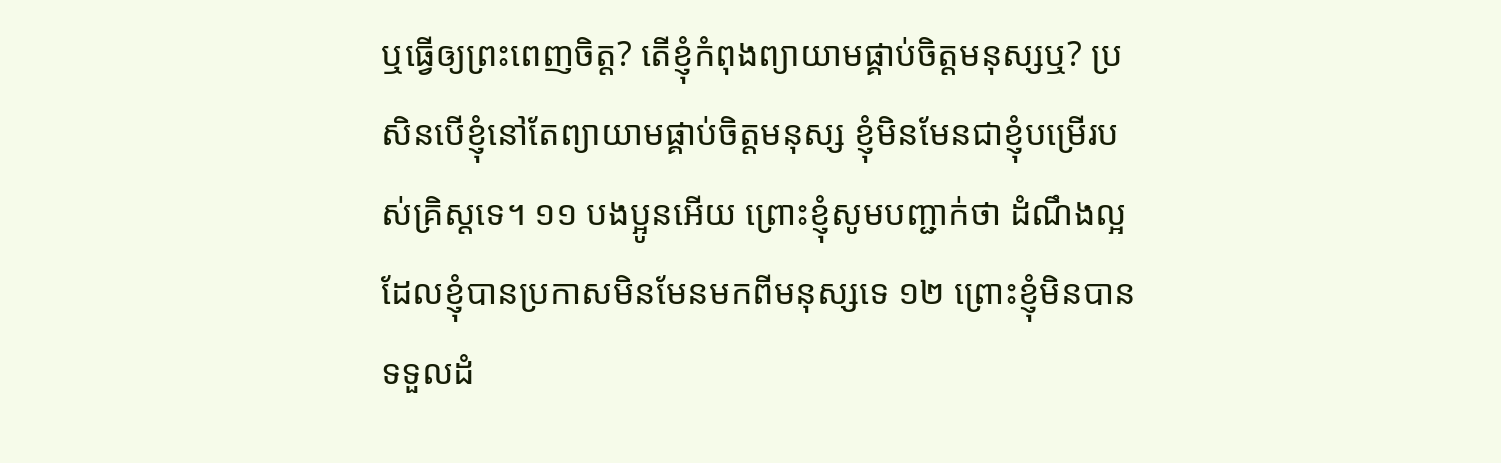ឬធ្វើឲ្យព្រះពេញចិត្ត? តើខ្ញុំកំពុងព្យាយាមផ្គាប់ចិត្តមនុស្សឬ? ប្រសិនបើខ្ញុំនៅតែព្យាយាមផ្គាប់ចិត្តមនុស្ស ខ្ញុំមិនមែនជាខ្ញុំបម្រើរបស់គ្រិស្តទេ។ ១១ បងប្អូនអើយ ព្រោះខ្ញុំសូមបញ្ជាក់ថា ដំណឹងល្អដែលខ្ញុំបានប្រកាសមិនមែនមកពីមនុស្សទេ ១២ ព្រោះខ្ញុំមិនបានទទួលដំ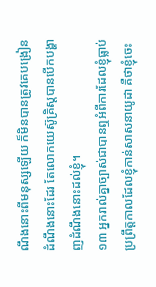ណឹងនោះពីមនុស្សឡើយ ក៏មិនបានត្រូវគេបង្រៀនដំណឹងនោះដែរ តែលោកយេស៊ូគ្រិស្តបានបើកបង្ហាញដំណឹងនោះដល់ខ្ញុំ។
១៣ អ្នករាល់គ្នាច្បាស់ជាបានឮអំពីការដែលខ្ញុំធ្លាប់ប្រព្រឹត្តកាលដែលខ្ញុំកាន់សាសនាយូដា គឺថាខ្ញុំចេះ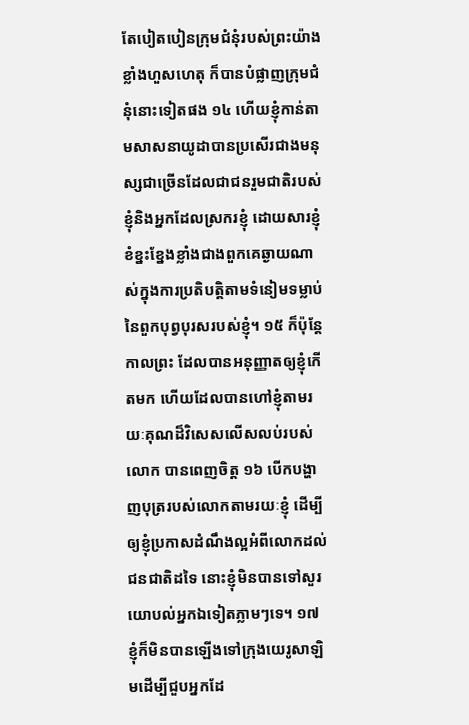តែបៀតបៀនក្រុមជំនុំរបស់ព្រះយ៉ាងខ្លាំងហួសហេតុ ក៏បានបំផ្លាញក្រុមជំនុំនោះទៀតផង ១៤ ហើយខ្ញុំកាន់តាមសាសនាយូដាបានប្រសើរជាងមនុស្សជាច្រើនដែលជាជនរួមជាតិរបស់ខ្ញុំនិងអ្នកដែលស្រករខ្ញុំ ដោយសារខ្ញុំខំខ្នះខ្នែងខ្លាំងជាងពួកគេឆ្ងាយណាស់ក្នុងការប្រតិបត្ដិតាមទំនៀមទម្លាប់នៃពួកបុព្វបុរសរបស់ខ្ញុំ។ ១៥ ក៏ប៉ុន្តែកាលព្រះ ដែលបានអនុញ្ញាតឲ្យខ្ញុំកើតមក ហើយដែលបានហៅខ្ញុំតាមរយៈគុណដ៏វិសេសលើសលប់របស់លោក បានពេញចិត្ត ១៦ បើកបង្ហាញបុត្ររបស់លោកតាមរយៈខ្ញុំ ដើម្បីឲ្យខ្ញុំប្រកាសដំណឹងល្អអំពីលោកដល់ជនជាតិដទៃ នោះខ្ញុំមិនបានទៅសួរយោបល់អ្នកឯទៀតភ្លាមៗទេ។ ១៧ ខ្ញុំក៏មិនបានឡើងទៅក្រុងយេរូសាឡិមដើម្បីជួបអ្នកដែ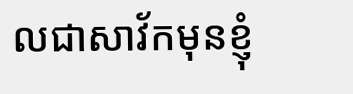លជាសាវ័កមុនខ្ញុំ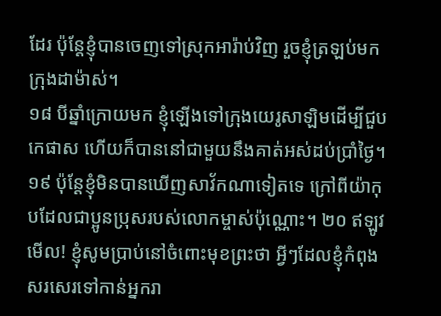ដែរ ប៉ុន្តែខ្ញុំបានចេញទៅស្រុកអារ៉ាប់វិញ រួចខ្ញុំត្រឡប់មកក្រុងដាម៉ាស់។
១៨ បីឆ្នាំក្រោយមក ខ្ញុំឡើងទៅក្រុងយេរូសាឡិមដើម្បីជួបកេផាស ហើយក៏បាននៅជាមួយនឹងគាត់អស់ដប់ប្រាំថ្ងៃ។ ១៩ ប៉ុន្តែខ្ញុំមិនបានឃើញសាវ័កណាទៀតទេ ក្រៅពីយ៉ាកុបដែលជាប្អូនប្រុសរបស់លោកម្ចាស់ប៉ុណ្ណោះ។ ២០ ឥឡូវ មើល! ខ្ញុំសូមប្រាប់នៅចំពោះមុខព្រះថា អ្វីៗដែលខ្ញុំកំពុងសរសេរទៅកាន់អ្នករា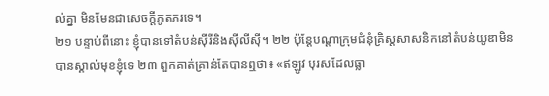ល់គ្នា មិនមែនជាសេចក្ដីភូតភរទេ។
២១ បន្ទាប់ពីនោះ ខ្ញុំបានទៅតំបន់ស៊ីរីនិងស៊ីលីស៊ី។ ២២ ប៉ុន្តែបណ្ដាក្រុមជំនុំគ្រិស្តសាសនិកនៅតំបន់យូឌាមិនបានស្គាល់មុខខ្ញុំទេ ២៣ ពួកគាត់គ្រាន់តែបានឮថា៖ «ឥឡូវ បុរសដែលធ្លា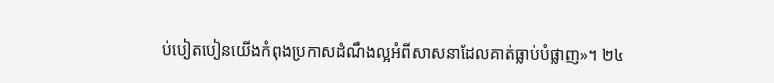ប់បៀតបៀនយើងកំពុងប្រកាសដំណឹងល្អអំពីសាសនាដែលគាត់ធ្លាប់បំផ្លាញ»។ ២៤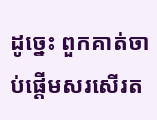ដូច្នេះ ពួកគាត់ចាប់ផ្ដើមសរសើរត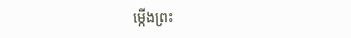ម្កើងព្រះ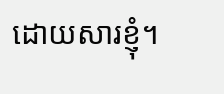ដោយសារខ្ញុំ។